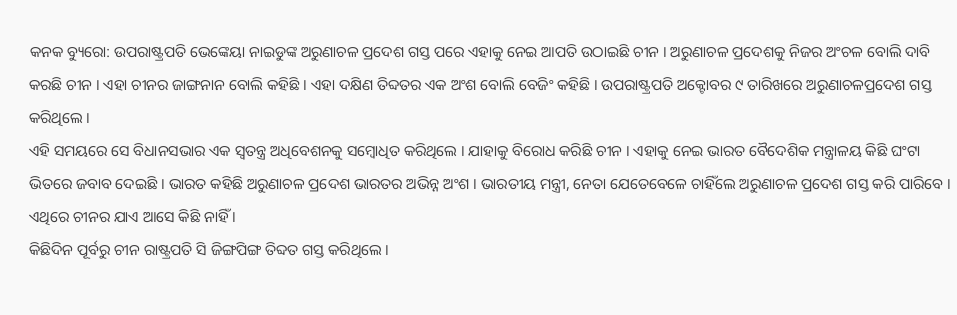କନକ ବ୍ୟୁରୋ: ଉପରାଷ୍ଟ୍ରପତି ଭେଙ୍କେୟା ନାଇଡୁଙ୍କ ଅରୁଣାଚଳ ପ୍ରଦେଶ ଗସ୍ତ ପରେ ଏହାକୁ ନେଇ ଆପତି ଉଠାଇଛି ଚୀନ । ଅରୁଣାଚଳ ପ୍ରଦେଶକୁ ନିଜର ଅଂଚଳ ବୋଲି ଦାବି କରଛି ଚୀନ । ଏହା ଚୀନର ଜାଙ୍ଗନାନ ବୋଲି କହିଛି । ଏହା ଦକ୍ଷିଣ ତିବ୍ଦତର ଏକ ଅଂଶ ବୋଲି ବେଜିଂ କହିଛି । ଉପରାଷ୍ଟ୍ରପତି ଅକ୍ଟୋବର ୯ ତାରିଖରେ ଅରୁଣାଚଳପ୍ରଦେଶ ଗସ୍ତ କରିଥିଲେ ।
ଏହି ସମୟରେ ସେ ବିଧାନସଭାର ଏକ ସ୍ୱତନ୍ତ୍ର ଅଧିବେଶନକୁ ସମ୍ବୋଧିତ କରିଥିଲେ । ଯାହାକୁ ବିରୋଧ କରିଛି ଚୀନ । ଏହାକୁ ନେଇ ଭାରତ ବୈଦେଶିକ ମନ୍ତ୍ରାଳୟ କିଛି ଘଂଟା ଭିତରେ ଜବାବ ଦେଇଛି । ଭାରତ କହିଛି ଅରୁଣାଚଳ ପ୍ରଦେଶ ଭାରତର ଅଭିନ୍ନ ଅଂଶ । ଭାରତୀୟ ମନ୍ତ୍ରୀ, ନେତା ଯେତେବେଳେ ଚାହିଁଲେ ଅରୁଣାଚଳ ପ୍ରଦେଶ ଗସ୍ତ କରି ପାରିବେ । ଏଥିରେ ଚୀନର ଯାଏ ଆସେ କିଛି ନାହିଁ ।
କିଛିଦିନ ପୂର୍ବରୁ ଚୀନ ରାଷ୍ଟ୍ରପତି ସି ଜିଙ୍ଗପିଙ୍ଗ ତିବ୍ଦତ ଗସ୍ତ କରିଥିଲେ ।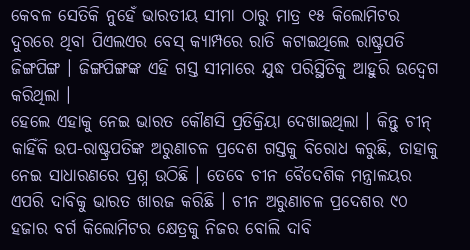କେବଳ ସେତିକି ନୁହେଁ ଭାରତୀୟ ସୀମା ଠାରୁ ମାତ୍ର ୧୫ କିଲୋମିଟର ଦୁରରେ ଥିବା ପିଏଲଏର ବେସ୍ କ୍ୟାମ୍ପରେ ରାତି କଟାଇଥିଲେ ରାଷ୍ଟ୍ରପତି ଜିଙ୍ଗପିଙ୍ଗ । ଜିଙ୍ଗପିଙ୍ଗଙ୍କ ଏହି ଗସ୍ତ ସୀମାରେ ଯୁଦ୍ଧ ପରିସ୍ଥିତିକୁ ଆହୁରି ଉଦ୍ବେଗ କରିଥିଲା ।
ହେଲେ ଏହାକୁ ନେଇ ଭାରତ କୌଣସି ପ୍ରତିକ୍ରିୟା ଦେଖାଇଥିଲା । କିନ୍ତୁ ଚୀନ୍ କାହିଁକି ଉପ-ରାଷ୍ଟ୍ରପତିଙ୍କ ଅରୁଣାଚଳ ପ୍ରଦେଶ ଗସ୍ତକୁ ବିରୋଧ କରୁଛି, ତାହାକୁ ନେଇ ସାଧାରଣରେ ପ୍ରଶ୍ନ ଉଠିଛି । ତେବେ ଚୀନ ବୈଦେଶିକ ମନ୍ତ୍ରାଳୟର ଏପରି ଦାବିକୁ ଭାରତ ଖାରଜ କରିଛି । ଚୀନ ଅରୁଣାଚଳ ପ୍ରଦେଶର ୯୦ ହଜାର ବର୍ଗ କିଲୋମିଟର କ୍ଷେତ୍ରକୁ ନିଜର ବୋଲି ଦାବି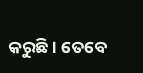କରୁଛି । ତେବେ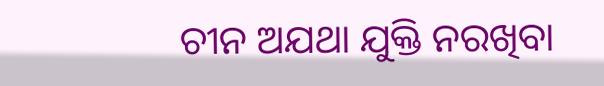ଚୀନ ଅଯଥା ଯୁକ୍ତି ନରଖିବା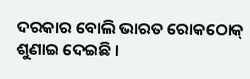ଦରକାର ବୋଲି ଭାରତ ରୋକଠୋକ୍ ଶୁଣାଇ ଦେଇଛି ।